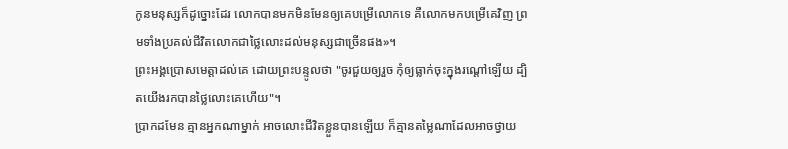កូនមនុស្សក៏ដូច្នោះដែរ លោកបានមកមិនមែនឲ្យគេបម្រើលោកទេ គឺលោកមកបម្រើគេវិញ ព្រមទាំងប្រគល់ជីវិតលោកជាថ្លៃលោះដល់មនុស្សជាច្រើនផង»។
ព្រះអង្គប្រោសមេត្តាដល់គេ ដោយព្រះបន្ទូលថា "ចូរជួយឲ្យរួច កុំឲ្យធ្លាក់ចុះក្នុងរណ្តៅឡើយ ដ្បិតយើងរកបានថ្លៃលោះគេហើយ"។
ប្រាកដមែន គ្មានអ្នកណាម្នាក់ អាចលោះជីវិតខ្លួនបានឡើយ ក៏គ្មានតម្លៃណាដែលអាចថ្វាយ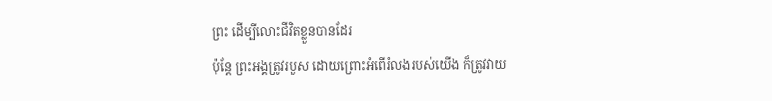ព្រះ ដើម្បីលោះជីវិតខ្លួនបានដែរ
ប៉ុន្តែ ព្រះអង្គត្រូវរបួស ដោយព្រោះអំពើរំលងរបស់យើង ក៏ត្រូវវាយ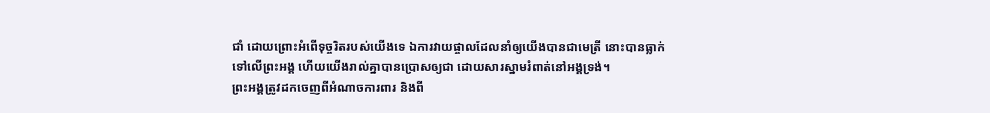ជាំ ដោយព្រោះអំពើទុច្ចរិតរបស់យើងទេ ឯការវាយផ្ចាលដែលនាំឲ្យយើងបានជាមេត្រី នោះបានធ្លាក់ទៅលើព្រះអង្គ ហើយយើងរាល់គ្នាបានប្រោសឲ្យជា ដោយសារស្នាមរំពាត់នៅអង្គទ្រង់។
ព្រះអង្គត្រូវដកចេញពីអំណាចការពារ និងពី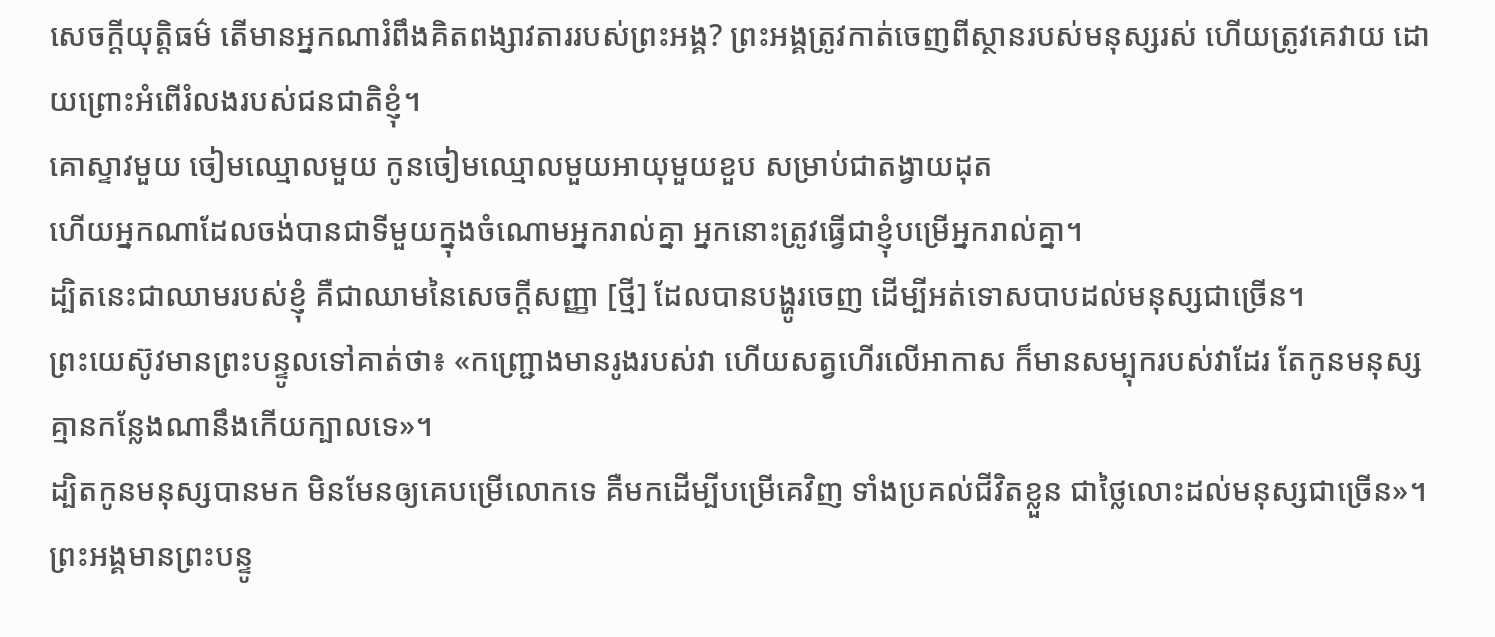សេចក្ដីយុត្តិធម៌ តើមានអ្នកណារំពឹងគិតពង្សាវតាររបស់ព្រះអង្គ? ព្រះអង្គត្រូវកាត់ចេញពីស្ថានរបស់មនុស្សរស់ ហើយត្រូវគេវាយ ដោយព្រោះអំពើរំលងរបស់ជនជាតិខ្ញុំ។
គោស្ទាវមួយ ចៀមឈ្មោលមួយ កូនចៀមឈ្មោលមួយអាយុមួយខួប សម្រាប់ជាតង្វាយដុត
ហើយអ្នកណាដែលចង់បានជាទីមួយក្នុងចំណោមអ្នករាល់គ្នា អ្នកនោះត្រូវធ្វើជាខ្ញុំបម្រើអ្នករាល់គ្នា។
ដ្បិតនេះជាឈាមរបស់ខ្ញុំ គឺជាឈាមនៃសេចក្ដីសញ្ញា [ថ្មី] ដែលបានបង្ហូរចេញ ដើម្បីអត់ទោសបាបដល់មនុស្សជាច្រើន។
ព្រះយេស៊ូវមានព្រះបន្ទូលទៅគាត់ថា៖ «កញ្ជ្រោងមានរូងរបស់វា ហើយសត្វហើរលើអាកាស ក៏មានសម្បុករបស់វាដែរ តែកូនមនុស្សគ្មានកន្លែងណានឹងកើយក្បាលទេ»។
ដ្បិតកូនមនុស្សបានមក មិនមែនឲ្យគេបម្រើលោកទេ គឺមកដើម្បីបម្រើគេវិញ ទាំងប្រគល់ជីវិតខ្លួន ជាថ្លៃលោះដល់មនុស្សជាច្រើន»។
ព្រះអង្គមានព្រះបន្ទូ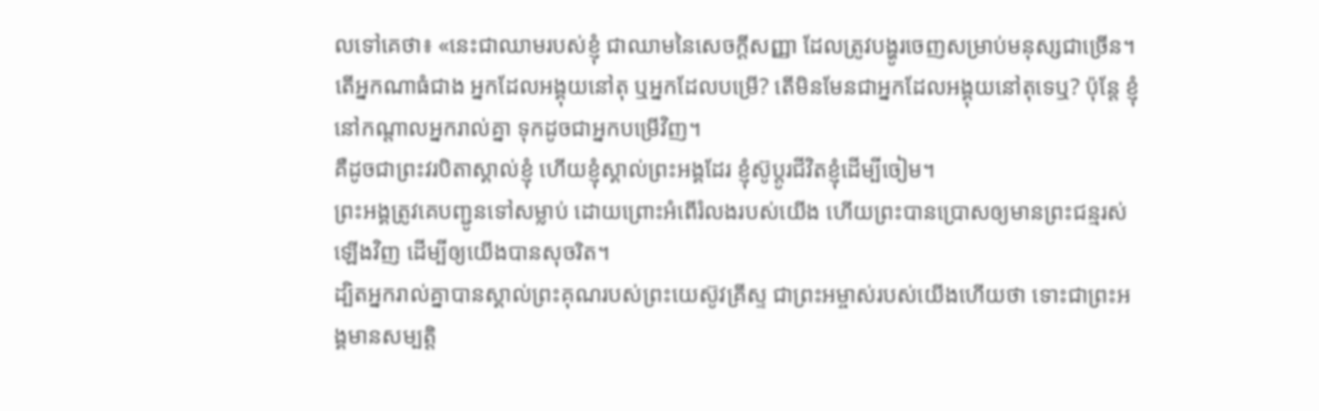លទៅគេថា៖ «នេះជាឈាមរបស់ខ្ញុំ ជាឈាមនៃសេចក្ដីសញ្ញា ដែលត្រូវបង្ហូរចេញសម្រាប់មនុស្សជាច្រើន។
តើអ្នកណាធំជាង អ្នកដែលអង្គុយនៅតុ ឬអ្នកដែលបម្រើ? តើមិនមែនជាអ្នកដែលអង្គុយនៅតុទេឬ? ប៉ុន្តែ ខ្ញុំនៅកណ្តាលអ្នករាល់គ្នា ទុកដូចជាអ្នកបម្រើវិញ។
គឺដូចជាព្រះវរបិតាស្គាល់ខ្ញុំ ហើយខ្ញុំស្គាល់ព្រះអង្គដែរ ខ្ញុំស៊ូប្តូរជីវិតខ្ញុំដើម្បីចៀម។
ព្រះអង្គត្រូវគេបញ្ជូនទៅសម្លាប់ ដោយព្រោះអំពើរំលងរបស់យើង ហើយព្រះបានប្រោសឲ្យមានព្រះជន្មរស់ឡើងវិញ ដើម្បីឲ្យយើងបានសុចរិត។
ដ្បិតអ្នករាល់គ្នាបានស្គាល់ព្រះគុណរបស់ព្រះយេស៊ូវគ្រីស្ទ ជាព្រះអម្ចាស់របស់យើងហើយថា ទោះជាព្រះអង្គមានសម្បត្តិ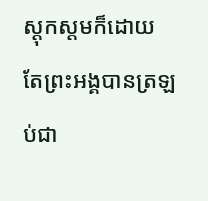ស្ដុកស្តមក៏ដោយ តែព្រះអង្គបានត្រឡប់ជា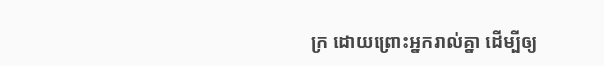ក្រ ដោយព្រោះអ្នករាល់គ្នា ដើម្បីឲ្យ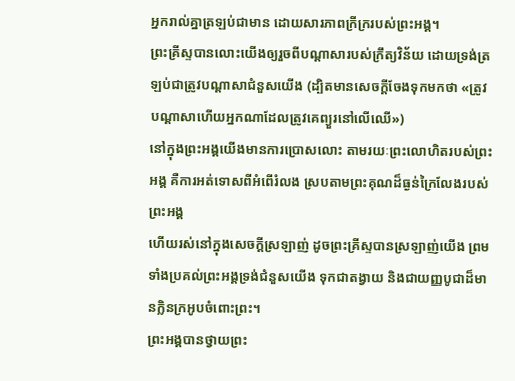អ្នករាល់គ្នាត្រឡប់ជាមាន ដោយសារភាពក្រីក្ររបស់ព្រះអង្គ។
ព្រះគ្រីស្ទបានលោះយើងឲ្យរួចពីបណ្ដាសារបស់ក្រឹត្យវិន័យ ដោយទ្រង់ត្រឡប់ជាត្រូវបណ្ដាសាជំនួសយើង (ដ្បិតមានសេចក្ដីចែងទុកមកថា «ត្រូវបណ្ដាសាហើយអ្នកណាដែលត្រូវគេព្យួរនៅលើឈើ»)
នៅក្នុងព្រះអង្គយើងមានការប្រោសលោះ តាមរយៈព្រះលោហិតរបស់ព្រះអង្គ គឺការអត់ទោសពីអំពើរំលង ស្របតាមព្រះគុណដ៏ធ្ងន់ក្រៃលែងរបស់ព្រះអង្គ
ហើយរស់នៅក្នុងសេចក្តីស្រឡាញ់ ដូចព្រះគ្រីស្ទបានស្រឡាញ់យើង ព្រមទាំងប្រគល់ព្រះអង្គទ្រង់ជំនួសយើង ទុកជាតង្វាយ និងជាយញ្ញបូជាដ៏មានក្លិនក្រអូបចំពោះព្រះ។
ព្រះអង្គបានថ្វាយព្រះ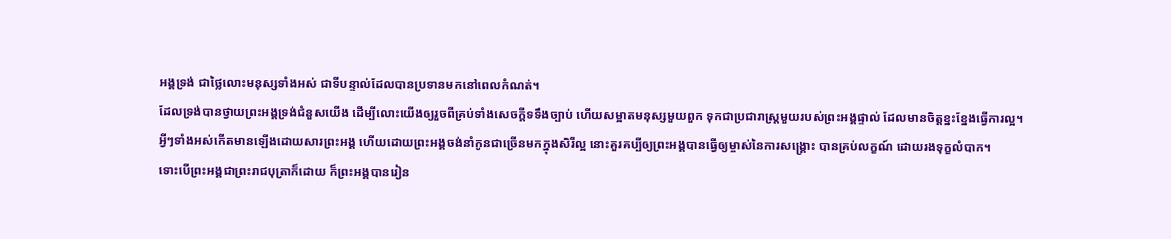អង្គទ្រង់ ជាថ្លៃលោះមនុស្សទាំងអស់ ជាទីបន្ទាល់ដែលបានប្រទានមកនៅពេលកំណត់។
ដែលទ្រង់បានថ្វាយព្រះអង្គទ្រង់ជំនួសយើង ដើម្បីលោះយើងឲ្យរួចពីគ្រប់ទាំងសេចក្ដីទទឹងច្បាប់ ហើយសម្អាតមនុស្សមួយពួក ទុកជាប្រជារាស្ត្រមួយរបស់ព្រះអង្គផ្ទាល់ ដែលមានចិត្តខ្នះខ្នែងធ្វើការល្អ។
អ្វីៗទាំងអស់កើតមានឡើងដោយសារព្រះអង្គ ហើយដោយព្រះអង្គចង់នាំកូនជាច្រើនមកក្នុងសិរីល្អ នោះគួរគប្បីឲ្យព្រះអង្គបានធ្វើឲ្យម្ចាស់នៃការសង្គ្រោះ បានគ្រប់លក្ខណ៍ ដោយរងទុក្ខលំបាក។
ទោះបើព្រះអង្គជាព្រះរាជបុត្រាក៏ដោយ ក៏ព្រះអង្គបានរៀន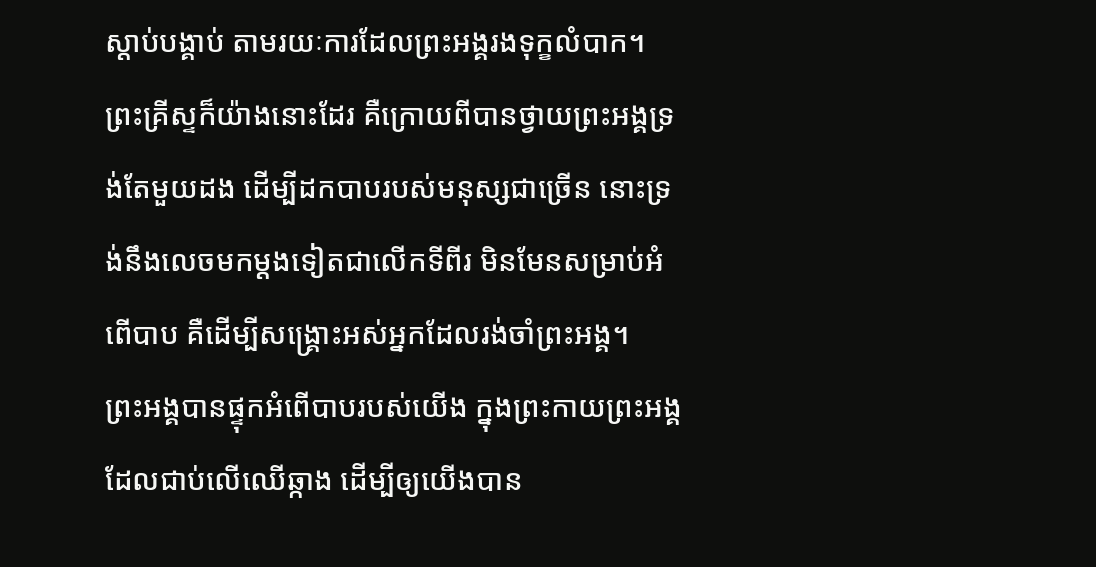ស្តាប់បង្គាប់ តាមរយៈការដែលព្រះអង្គរងទុក្ខលំបាក។
ព្រះគ្រីស្ទក៏យ៉ាងនោះដែរ គឺក្រោយពីបានថ្វាយព្រះអង្គទ្រង់តែមួយដង ដើម្បីដកបាបរបស់មនុស្សជាច្រើន នោះទ្រង់នឹងលេចមកម្ដងទៀតជាលើកទីពីរ មិនមែនសម្រាប់អំពើបាប គឺដើម្បីសង្គ្រោះអស់អ្នកដែលរង់ចាំព្រះអង្គ។
ព្រះអង្គបានផ្ទុកអំពើបាបរបស់យើង ក្នុងព្រះកាយព្រះអង្គ ដែលជាប់លើឈើឆ្កាង ដើម្បីឲ្យយើងបាន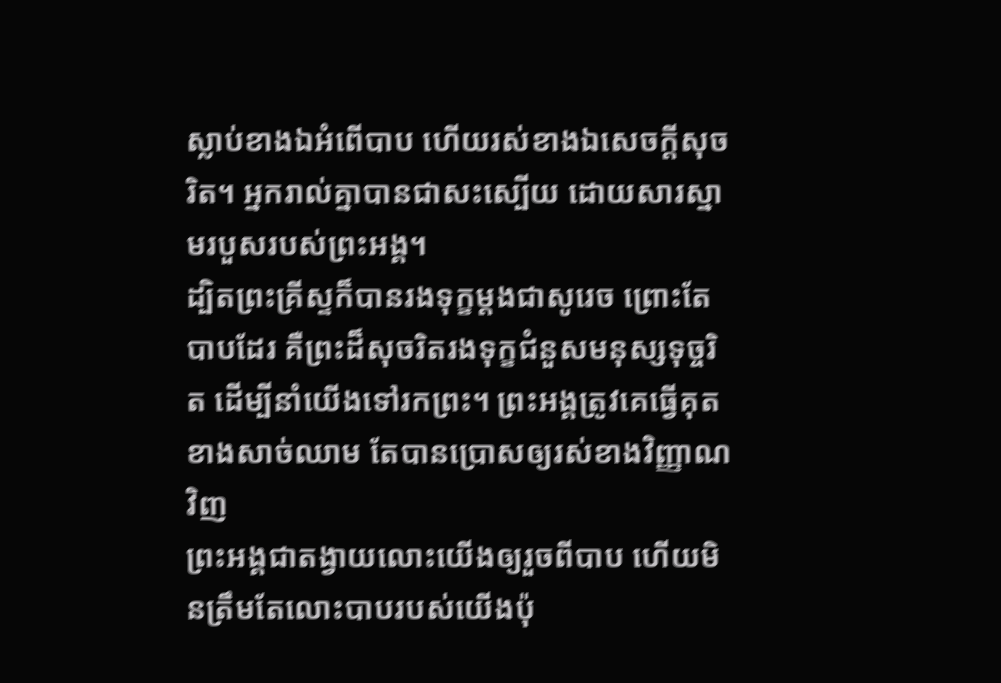ស្លាប់ខាងឯអំពើបាប ហើយរស់ខាងឯសេចក្តីសុចរិត។ អ្នករាល់គ្នាបានជាសះស្បើយ ដោយសារស្នាមរបួសរបស់ព្រះអង្គ។
ដ្បិតព្រះគ្រីស្ទក៏បានរងទុក្ខម្តងជាសូរេច ព្រោះតែបាបដែរ គឺព្រះដ៏សុចរិតរងទុក្ខជំនួសមនុស្សទុច្ចរិត ដើម្បីនាំយើងទៅរកព្រះ។ ព្រះអង្គត្រូវគេធ្វើគុតខាងសាច់ឈាម តែបានប្រោសឲ្យរស់ខាងវិញ្ញាណវិញ
ព្រះអង្គជាតង្វាយលោះយើងឲ្យរួចពីបាប ហើយមិនត្រឹមតែលោះបាបរបស់យើងប៉ុ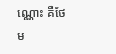ណ្ណោះ គឺថែម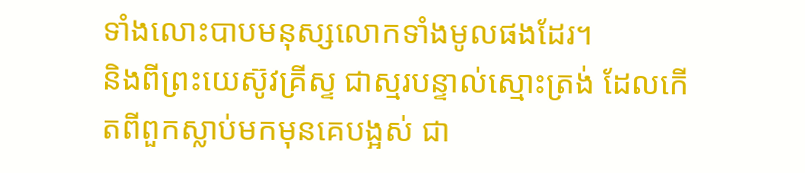ទាំងលោះបាបមនុស្សលោកទាំងមូលផងដែរ។
និងពីព្រះយេស៊ូវគ្រីស្ទ ជាស្មរបន្ទាល់ស្មោះត្រង់ ដែលកើតពីពួកស្លាប់មកមុនគេបង្អស់ ជា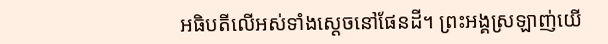អធិបតីលើអស់ទាំងស្តេចនៅផែនដី។ ព្រះអង្គស្រឡាញ់យើ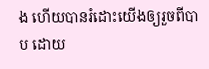ង ហើយបានរំដោះយើងឲ្យរួចពីបាប ដោយ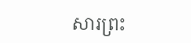សារព្រះ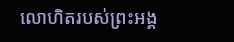លោហិតរបស់ព្រះអង្គ